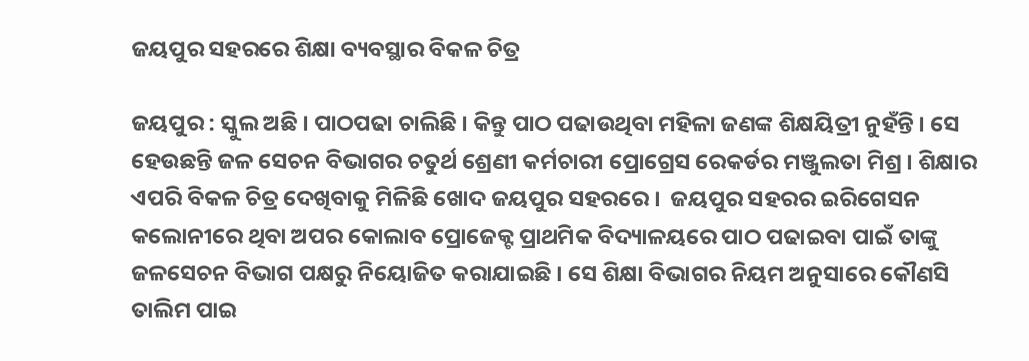ଜୟପୁର ସହରରେ ଶିକ୍ଷା ବ୍ୟବସ୍ଥାର ବିକଳ ଚିତ୍ର

ଜୟପୁର : ସ୍କୁଲ ଅଛି । ପାଠପଢା ଚାଲିଛି । କିନ୍ତୁ ପାଠ ପଢାଉଥିବା ମହିଳା ଜଣଙ୍କ ଶିକ୍ଷୟିତ୍ରୀ ନୁହଁନ୍ତି । ସେ ହେଉଛନ୍ତି ଜଳ ସେଚନ ବିଭାଗର ଚତୁର୍ଥ ଶ୍ରେଣୀ କର୍ମଚାରୀ ପ୍ରୋଗ୍ରେସ ରେକର୍ଡର ମଞ୍ଜୁଲତା ମିଶ୍ର । ଶିକ୍ଷାର ଏପରି ବିକଳ ଚିତ୍ର ଦେଖିବାକୁ ମିଳିଛି ଖୋଦ ଜୟପୁର ସହରରେ ।  ଜୟପୁର ସହରର ଇରିଗେସନ କଲୋନୀରେ ଥିବା ଅପର କୋଲାବ ପ୍ରୋଜେକ୍ଟ ପ୍ରାଥମିକ ବିଦ୍ୟାଳୟରେ ପାଠ ପଢାଇବା ପାଇଁ ତାଙ୍କୁ ଜଳସେଚନ ବିଭାଗ ପକ୍ଷରୁ ନିୟୋଜିତ କରାଯାଇଛି । ସେ ଶିକ୍ଷା ବିଭାଗର ନିୟମ ଅନୁସାରେ କୌଣସି ତାଲିମ ପାଇ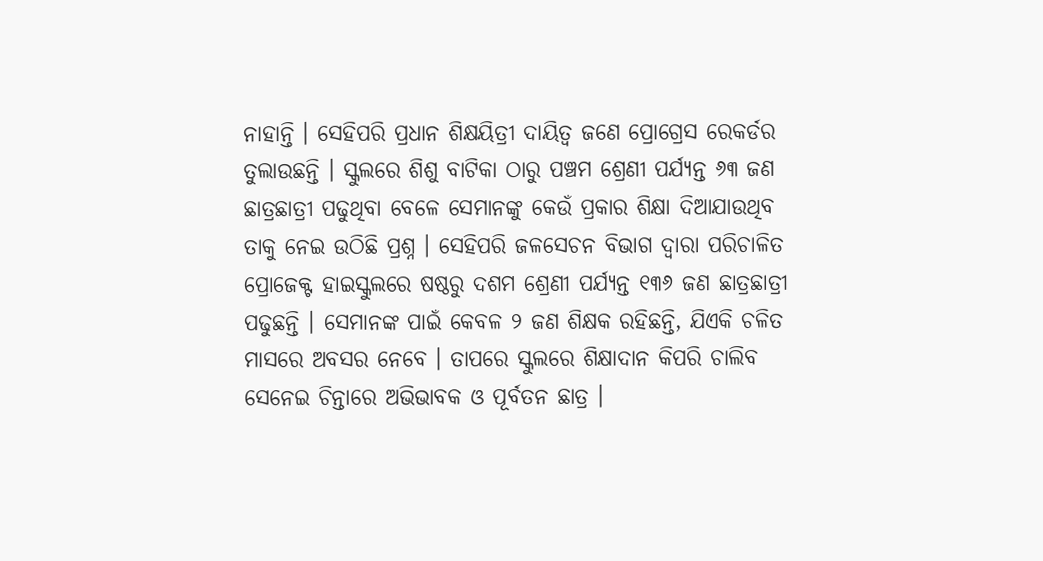ନାହାନ୍ତି । ସେହିପରି ପ୍ରଧାନ ଶିକ୍ଷୟିତ୍ରୀ ଦାୟିତ୍ଵ ଜଣେ ପ୍ରୋଗ୍ରେସ ରେକର୍ଡର ତୁଲାଉଛନ୍ତି । ସ୍କୁଲରେ ଶିଶୁ ବାଟିକା ଠାରୁ ପଞ୍ଚମ ଶ୍ରେଣୀ ପର୍ଯ୍ଯନ୍ତ ୬୩ ଜଣ ଛାତ୍ରଛାତ୍ରୀ ପଢୁଥିବା ବେଳେ ସେମାନଙ୍କୁ କେଉଁ ପ୍ରକାର ଶିକ୍ଷା ଦିଆଯାଉଥିବ ତାକୁ ନେଇ ଉଠିଛି ପ୍ରଶ୍ନ । ସେହିପରି ଜଳସେଚନ ବିଭାଗ ଦ୍ବାରା ପରିଚାଳିତ ପ୍ରୋଜେକ୍ଟ ହାଇସ୍କୁଲରେ ଷଷ୍ଠରୁ ଦଶମ ଶ୍ରେଣୀ ପର୍ଯ୍ୟନ୍ତ ୧୩୬ ଜଣ ଛାତ୍ରଛାତ୍ରୀ ପଢୁଛନ୍ତି । ସେମାନଙ୍କ ପାଇଁ କେବଳ ୨ ଜଣ ଶିକ୍ଷକ ରହିଛନ୍ତି, ଯିଏକି ଚଳିତ ମାସରେ ଅବସର ନେବେ । ତାପରେ ସ୍କୁଲରେ ଶିକ୍ଷାଦାନ କିପରି ଚାଲିବ ସେନେଇ ଚିନ୍ତାରେ ଅଭିଭାବକ ଓ ପୂର୍ବତନ ଛାତ୍ର ।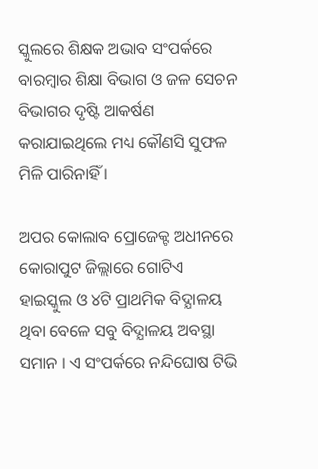ସ୍କୁଲରେ ଶିକ୍ଷକ ଅଭାବ ସଂପର୍କରେ ବାରମ୍ବାର ଶିକ୍ଷା ବିଭାଗ ଓ ଜଳ ସେଚନ ବିଭାଗର ଦୃଷ୍ଟି ଆକର୍ଷଣ କରାଯାଇଥିଲେ ମଧ୍ୟ କୌଣସି ସୁଫଳ ମିଳି ପାରିନାହିଁ ।

ଅପର କୋଲାବ ପ୍ରୋଜେକ୍ଟ ଅଧୀନରେ କୋରାପୁଟ ଜିଲ୍ଲାରେ ଗୋଟିଏ ହାଇସ୍କୁଲ ଓ ୪ଟି ପ୍ରାଥମିକ ବିଦ୍ଯାଳୟ ଥିବା ବେଳେ ସବୁ ବିଦ୍ଯାଳୟ ଅବସ୍ଥା ସମାନ । ଏ ସଂପର୍କରେ ନନ୍ଦିଘୋଷ ଟିଭି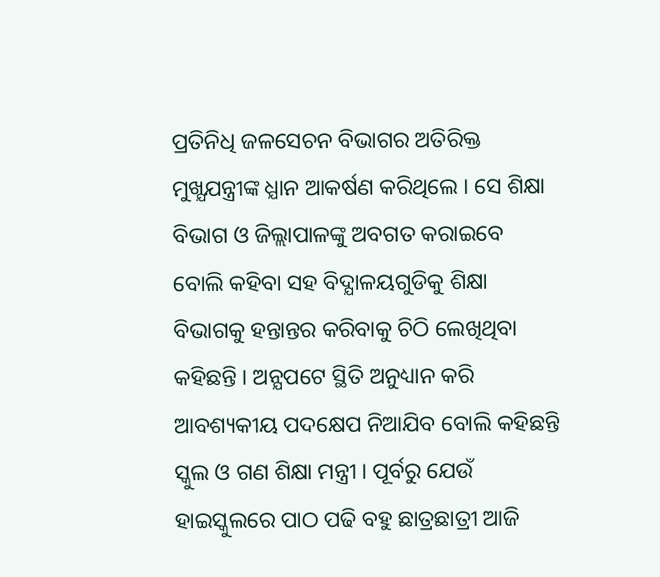ପ୍ରତିନିଧି ଜଳସେଚନ ବିଭାଗର ଅତିରିକ୍ତ ମୁଖ୍ଯଯନ୍ତ୍ରୀଙ୍କ ଧ୍ଯାନ ଆକର୍ଷଣ କରିଥିଲେ । ସେ ଶିକ୍ଷା ବିଭାଗ ଓ ଜିଲ୍ଲାପାଳଙ୍କୁ ଅବଗତ କରାଇବେ ବୋଲି କହିବା ସହ ବିଦ୍ଯାଳୟଗୁଡିକୁ ଶିକ୍ଷା ବିଭାଗକୁ ହନ୍ତାନ୍ତର କରିବାକୁ ଚିଠି ଲେଖିଥିବା କହିଛନ୍ତି । ଅନ୍ଯପଟେ ସ୍ଥିତି ଅନୁଧ୍ୟାନ କରି ଆବଶ୍ୟକୀୟ ପଦକ୍ଷେପ ନିଆଯିବ ବୋଲି କହିଛନ୍ତି ସ୍କୁଲ ଓ ଗଣ ଶିକ୍ଷା ମନ୍ତ୍ରୀ । ପୂର୍ବରୁ ଯେଉଁ ହାଇସ୍କୁଲରେ ପାଠ ପଢି ବହୁ ଛାତ୍ରଛାତ୍ରୀ ଆଜି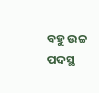ବହୁ ଉଚ୍ଚ ପଦସ୍ଥ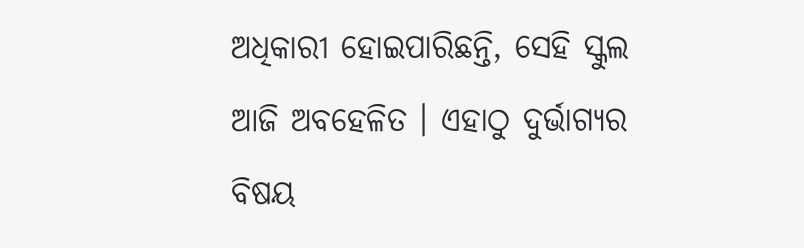ଅଧିକାରୀ ହୋଇପାରିଛନ୍ତି, ସେହି ସ୍କୁଲ ଆଜି ଅବହେଳିତ । ଏହାଠୁ ଦୁର୍ଭାଗ୍ଯର ବିଷୟ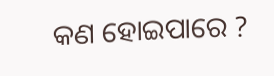କଣ ହୋଇପାରେ ?